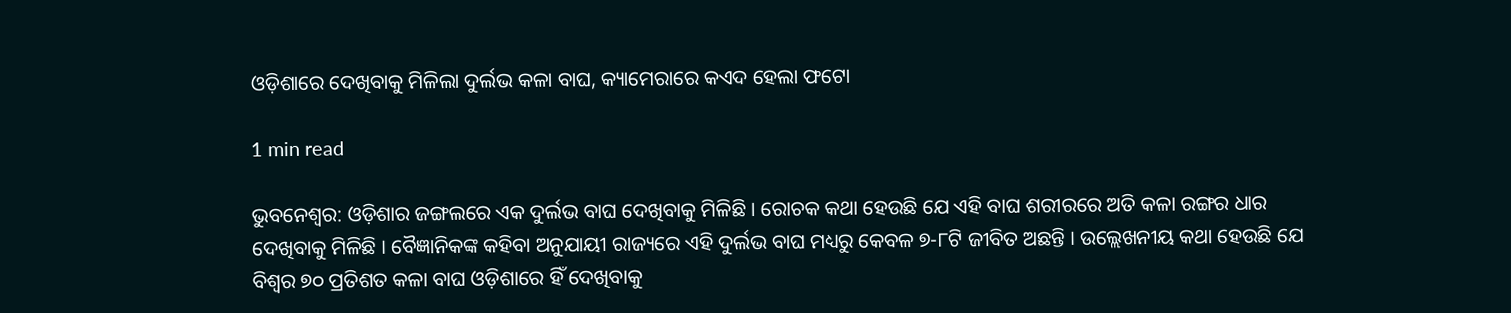ଓଡ଼ିଶାରେ ଦେଖିବାକୁ ମିଳିଲା ଦୁର୍ଲଭ କଳା ବାଘ, କ୍ୟାମେରାରେ କଏଦ ହେଲା ଫଟୋ

1 min read

ଭୁବନେଶ୍ୱର: ଓଡ଼ିଶାର ଜଙ୍ଗଲରେ ଏକ ଦୁର୍ଲଭ ବାଘ ଦେଖିବାକୁ ମିଳିଛି । ରୋଚକ କଥା ହେଉଛି ଯେ ଏହି ବାଘ ଶରୀରରେ ଅତି କଳା ରଙ୍ଗର ଧାର ଦେଖିବାକୁ ମିଳିଛି । ବୈଜ୍ଞାନିକଙ୍କ କହିବା ଅନୁଯାୟୀ ରାଜ୍ୟରେ ଏହି ଦୁର୍ଲଭ ବାଘ ମଧ୍ୟରୁ କେବଳ ୭-୮ଟି ଜୀବିତ ଅଛନ୍ତି । ଉଲ୍ଲେଖନୀୟ କଥା ହେଉଛି ଯେ ବିଶ୍ୱର ୭୦ ପ୍ରତିଶତ କଳା ବାଘ ଓଡ଼ିଶାରେ ହିଁ ଦେଖିବାକୁ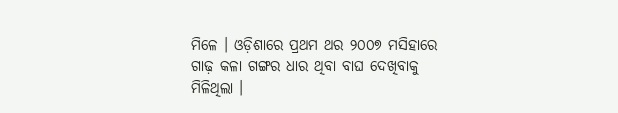ମିଳେ । ଓଡ଼ିଶାରେ ପ୍ରଥମ ଥର ୨୦୦୭ ମସିହାରେ ଗାଢ଼ କଳା ଗଙ୍ଗର ଧାର ଥିବା ବାଘ ଦେଖିବାକୁ ମିଳିଥିଲା ।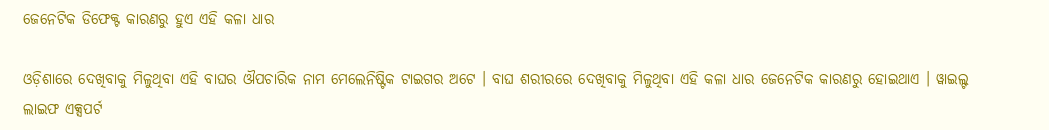ଜେନେଟିକ ଡିଫେକ୍ଟ କାରଣରୁ ହୁଏ ଏହି କଳା ଧାର

ଓଡ଼ିଶାରେ ଦେଖିବାକୁ ମିଳୁଥିବା ଏହି ବାଘର ଔପଚାରିକ ନାମ ମେଲେନିଷ୍ଟିକ ଟାଇଗର ଅଟେ । ବାଘ ଶରୀରରେ ଦେଖିବାକୁ ମିଳୁଥିବା ଏହି କଳା ଧାର ଜେନେଟିକ କାରଣରୁ ହୋଇଥାଏ । ୱାଇଲ୍ଟ ଲାଇଫ ଏକ୍ସପର୍ଟ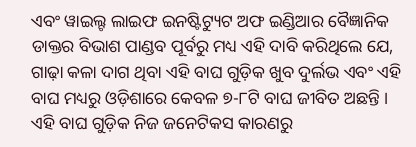ଏବଂ ୱାଇଲ୍ଟ ଲାଇଫ ଇନଷ୍ଟିଟ୍ୟୁଟ ଅଫ ଇଣ୍ଡିଆର ବୈଜ୍ଞାନିକ ଡାକ୍ତର ବିଭାଶ ପାଣ୍ଡବ ପୂର୍ବରୁ ମଧ୍ୟ ଏହି ଦାବି କରିଥିଲେ ଯେ, ଗାଢ଼ା କଳା ଦାଗ ଥିବା ଏହି ବାଘ ଗୁଡ଼ିକ ଖୁବ ଦୁର୍ଲଭ ଏବଂ ଏହି ବାଘ ମଧ୍ୟରୁ ଓଡ଼ିଶାରେ କେବଳ ୭-୮ଟି ବାଘ ଜୀବିତ ଅଛନ୍ତି । ଏହି ବାଘ ଗୁଡ଼ିକ ନିଜ ଜନେଟିକସ କାରଣରୁ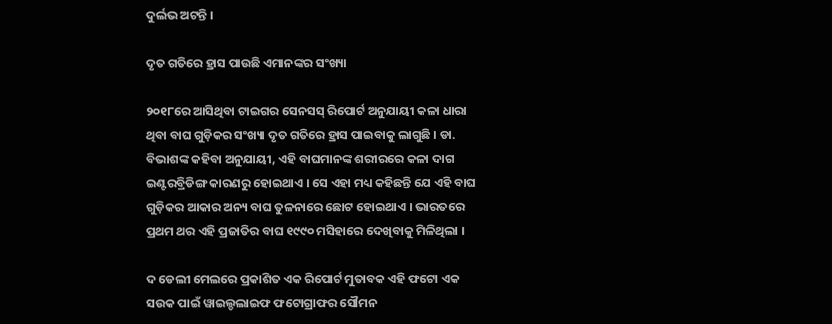ଦୁର୍ଲଭ ଅଟନ୍ତି ।

ଦୃତ ଗତିରେ ହ୍ରାସ ପାଉଛି ଏମାନଙ୍କର ସଂଖ୍ୟା

୨୦୧୮ରେ ଆସିଥିବା ଟାଇଗର ସେନସସ୍ ରିପୋର୍ଟ ଅନୁଯାୟୀ କଳା ଧାରା ଥିବା ବାଘ ଗୁଡ଼ିକର ସଂଖ୍ୟା ଦୃତ ଗତିରେ ହ୍ରାସ ପାଇବାକୁ ଲାଗୁଛି । ଡା. ବିଭାଶଙ୍କ କହିବା ଅନୁଯାୟୀ, ଏହି ବାଘମାନଙ୍କ ଶରୀରରେ କଳା ଦାଗ ଇଣ୍ଟରବ୍ରିଡିଙ୍ଗ କାରଣରୁ ହୋଇଥାଏ । ସେ ଏହା ମଧ୍ୟ କହିଛନ୍ତି ଯେ ଏହି ବାଘ ଗୁଡ଼ିକର ଆକାର ଅନ୍ୟ ବାଘ ତୁଳନାରେ ଛୋଟ ହୋଇଥାଏ । ଭାରତରେ ପ୍ରଥମ ଥର ଏହି ପ୍ରଜାତିର ବାଘ ୧୯୯୦ ମସିହାରେ ଦେଖିବାକୁ ମିଳିଥିଲା ।

ଦ ଡେଲୀ ମେଲରେ ପ୍ରକାଶିତ ଏକ ରିପୋର୍ଟ ମୁତାବକ ଏହି ଫଟୋ ଏକ ସଉକ ପାଇଁ ୱାଇଲ୍ଡଲାଇଫ ଫଟୋଗ୍ରାଫର ସୌମନ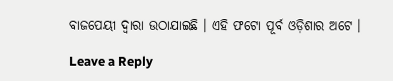ବାଜପେୟୀ ଦ୍ୱାରା ଉଠାଯାଇଛି । ଏହି ଫଟୋ ପୂର୍ବ ଓଡ଼ିଶାର ଅଟେ ।

Leave a Reply